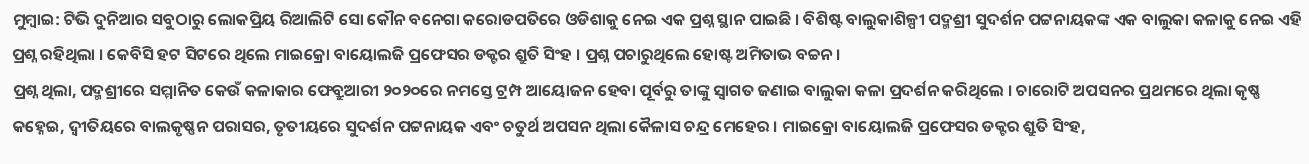ମୁମ୍ବାଇ: ଟିଭି ଦୁନିଆର ସବୁଠାରୁ ଲୋକପ୍ରିୟ ରିଆଲିଟି ସୋ କୌନ ବନେଗା କରୋଡପତିରେ ଓଡିଶାକୁ ନେଇ ଏକ ପ୍ରଶ୍ନ ସ୍ଥାନ ପାଇଛି । ବିଶିଷ୍ଟ ବାଲୁକାଶିଳ୍ପୀ ପଦ୍ମଶ୍ରୀ ସୁଦର୍ଶନ ପଟ୍ଟନାୟକଙ୍କ ଏକ ବାଲୁକା କଳାକୁ ନେଇ ଏହି ପ୍ରଶ୍ନ ରହିଥିଲା । କେବିସି ହଟ ସିଟରେ ଥିଲେ ମାଇକ୍ରୋ ବାୟୋଲଜି ପ୍ରଫେସର ଡକ୍ଟର ଶ୍ରୁତି ସିଂହ । ପ୍ରଶ୍ନ ପଚାରୁଥିଲେ ହୋଷ୍ଟ ଅମିତାଭ ବଚ୍ଚନ ।
ପ୍ରଶ୍ନ ଥିଲା, ପଦ୍ମଶ୍ରୀରେ ସମ୍ମାନିତ କେଉଁ କଳାକାର ଫେବ୍ରୁଆରୀ ୨୦୨୦ରେ ନମସ୍ତେ ଟ୍ରମ୍ପ ଆୟୋଜନ ହେବା ପୂର୍ବରୁ ତାଙ୍କୁ ସ୍ୱାଗତ ଜଣାଇ ବାଲୁକା କଳା ପ୍ରଦର୍ଶନ କରିଥିଲେ । ଚାରୋଟି ଅପସନର ପ୍ରଥମରେ ଥିଲା କୃଷ୍ଣ କହ୍ନେଇ, ଦ୍ୱୀତିୟରେ ବାଲକୃଷ୍ଣନ ପରାସର, ତୃତୀୟରେ ସୁଦର୍ଶନ ପଟ୍ଟନାୟକ ଏବଂ ଚତୁର୍ଥ ଅପସନ ଥିଲା କୈଳାସ ଚନ୍ଦ୍ର ମେହେର । ମାଇକ୍ରୋ ବାୟୋଲଜି ପ୍ରଫେସର ଡକ୍ଟର ଶ୍ରୁତି ସିଂହ,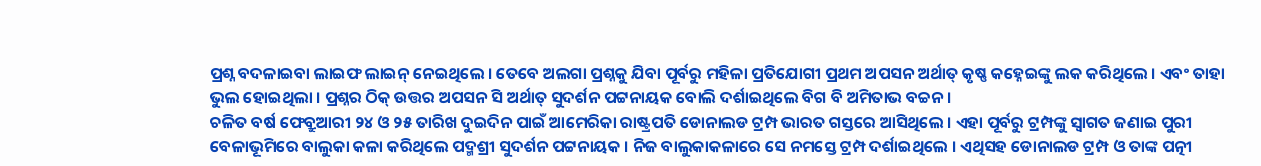ପ୍ରଶ୍ନ ବଦଳାଇବା ଲାଇଫ ଲାଇନ୍ ନେଇଥିଲେ । ତେବେ ଅଲଗା ପ୍ରଶ୍ନକୁ ଯିବା ପୂର୍ବରୁ ମହିଳା ପ୍ରତିଯୋଗୀ ପ୍ରଥମ ଅପସନ ଅର୍ଥାତ୍ କୃଷ୍ଣ କହ୍ନେଇଙ୍କୁ ଲକ କରିଥିଲେ । ଏବଂ ତାହା ଭୁଲ ହୋଇଥିଲା । ପ୍ରଶ୍ନର ଠିକ୍ ଉତ୍ତର ଅପସନ ସି ଅର୍ଥାତ୍ ସୁଦର୍ଶନ ପଟ୍ଟନାୟକ ବୋଲି ଦର୍ଶାଇଥିଲେ ବିଗ ବି ଅମିତାଭ ବଚ୍ଚନ ।
ଚଳିତ ବର୍ଷ ଫେବ୍ରୁଆରୀ ୨୪ ଓ ୨୫ ତାରିଖ ଦୁଇଦିନ ପାଇଁ ଆମେରିକା ରାଷ୍ଟ୍ରପତି ଡୋନାଲଡ ଟ୍ରମ୍ପ ଭାରତ ଗସ୍ତରେ ଆସିଥିଲେ । ଏହା ପୂର୍ବରୁ ଟ୍ରମ୍ପଙ୍କୁ ସ୍ୱାଗତ ଜଣାଇ ପୁରୀ ବେଳାଭୂମିରେ ବାଲୁକା କଳା କରିଥିଲେ ପଦ୍ମଶ୍ରୀ ସୁଦର୍ଶନ ପଟ୍ଟନାୟକ । ନିଜ ବାଲୁକାକଳାରେ ସେ ନମସ୍ତେ ଟ୍ରମ୍ପ ଦର୍ଶାଇଥିଲେ । ଏଥିସହ ଡୋନାଲଡ ଟ୍ରମ୍ପ ଓ ତାଙ୍କ ପତ୍ନୀ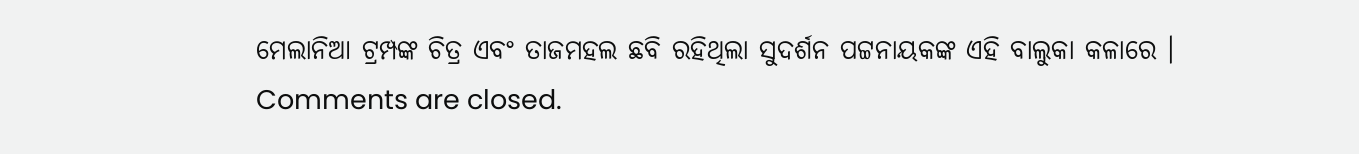ମେଲାନିଆ ଟ୍ରମ୍ପଙ୍କ ଚିତ୍ର ଏବଂ ତାଜମହଲ ଛବି ରହିଥିଲା ସୁଦର୍ଶନ ପଟ୍ଟନାୟକଙ୍କ ଏହି ବାଲୁକା କଳାରେ ।
Comments are closed.